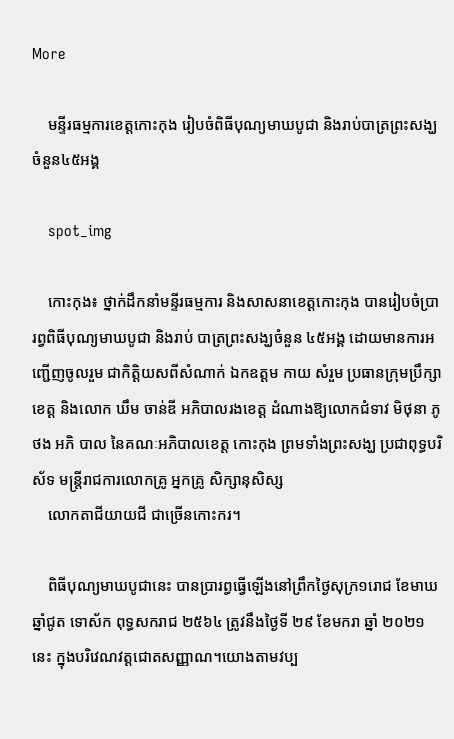More

    មន្ទីរធម្មការខេត្តកោះកុង រៀបចំពិធីបុណ្យមាឃបូជា និងរាប់បាត្រព្រះសង្ឃចំនួន៤៥អង្គ

    spot_img

    កោះកុង៖ ថ្នាក់ដឹកនាំមន្ទីរធម្មការ និងសាសនាខេត្តកោះកុង បានរៀបចំប្រារព្វពិធីបុណ្យមាឃបូជា និងរាប់ បាត្រព្រះសង្ឃចំនួន ៤៥អង្គ ដោយមានការអញ្ជើញចូលរួម ជាកិត្តិយសពីសំណាក់ ឯកឧត្តម កាយ សំរួម ប្រធានក្រុមប្រឹក្សាខេត្ត និងលោក ឃឹម ចាន់ឌី អភិបាលរងខេត្ត ដំណាងឱ្យលោកជំទាវ មិថុនា ភូថង អភិ បាល នៃគណៈអភិបាលខេត្ត កោះកុង ព្រមទាំងព្រះសង្ឃ ប្រជាពុទ្ធបរិស័ទ មន្ត្រីរាជការលោកគ្រូ អ្នកគ្រូ សិក្សានុសិស្ស
    លោកតាជីយាយជី ជាច្រើនកោះករ។

    ពិធីបុណ្យមាឃបូជានេះ បានប្រារព្ធធ្វើឡើងនៅព្រឹកថ្ងៃសុក្រ១រោជ ខែមាឃ ឆ្នាំជូត ទោស័ក ពុទ្ធសករាជ ២៥៦៤ ត្រូវនឹងថ្ងៃទី ២៩ ខែមករា ឆ្នាំ ២០២១នេះ ក្នុងបរិវេណវត្តជោតសញ្ញាណ។យោងតាមវប្ប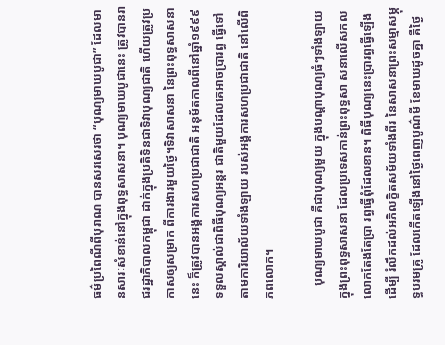ធម៌ប្រពៃណីពីបុរាណ បានសរសេរថា “បុណ្យមាឃបូជា” ដែលមានសារៈសំខាន់នៅក្នុងពុទ្ធសាសនា។ បុណ្យមាឃបូជានេះ ត្រូវបានរាជរដ្ឋាភិបាលកម្ពុជា ដាក់ក្នុងប្រតិទិនជាទិវាបុណ្យជាតិ ហើយត្រូវប្រកាសឲ្យសម្រាក ពីការងារមួយថ្ងៃ។ទិវាសាសនា នៃព្រះពុទ្ធសាសនានេះ ក៏ត្រូវបានអង្គការសហប្រជាជាតិ អនុម័តកាលពីនៅឆ្នាំ១៩៩៩ ទទួលស្គាល់ជាពិធីបុណ្យអន្តរ ជាតិមួយដែលគេអាចប្រារព្ធ ធ្វើទៅតាមការិយាល័យទាំងឡាយ របស់អង្គការសហប្រជាជាតិ នៅលើពិភពលោក។

    បុណ្យមាឃបូជា គឺជាបុណ្យមួយ ក្នុងបណ្ដាបុណ្យធំៗទាំងឡាយ ក្នុងព្រះពុទ្ធសាសនា ដែលប្រទេសកាន់ព្រះពុទ្ធសា សនាលើសកលលោកតែងតែប្រា រព្ធធ្វើពុំដែលខាន។ ពិធីបុណ្យនេះប្រារព្ធធ្វើឡើងដើម្បី រំលឹកដល់អភិលក្ខិតសម័យទាំងពីរ នៃសាសនាព្រះសម្មាសម្ភុទ្ធបរមគ្រូ ដែលកើតឡើងនៅថ្ងៃពេញបូណ៌មី ខែមាឃដូចគ្នា គឺថ្ងៃ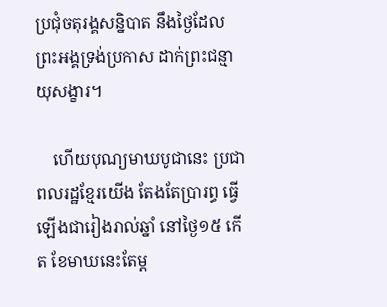ប្រជុំចតុរង្គសន្និបាត នឹងថ្ងៃដែលព្រះអង្គទ្រង់ប្រកាស ដាក់ព្រះជន្មាយុសង្ខារ។

    ហើយបុណ្យមាឃបូជានេះ ប្រជាពលរដ្ឋខ្មែរយើង តែងតែប្រារព្ធ ធ្វើឡើងជារៀងរាល់ឆ្នាំ នៅថ្ងៃ១៥ កើត ខែមាឃនេះតែម្ដ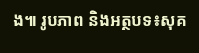ង៕ រូបភាព និងអត្ថបទ៖សុគ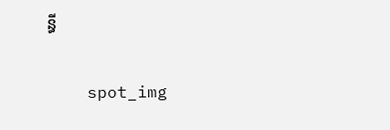ន្ធី

    spot_img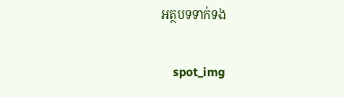អត្ថបទទាក់ទង

    spot_img